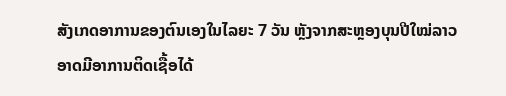ສັງເກດອາການຂອງຕົນເອງໃນໄລຍະ 7 ວັນ ຫຼັງຈາກສະຫຼອງບຸນປີໃໝ່ລາວອາດມີອາການຕິດເຊື້ອໄດ້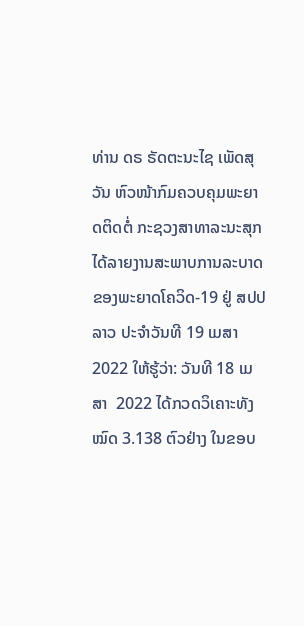ທ່ານ ດຣ ຣັດຕະນະໄຊ ເພັດສຸວັນ ຫົວໜ້າກົມຄວບຄຸມພະຍາດຕິດຕໍ່ ກະຊວງສາທາລະນະສຸກ ໄດ້ລາຍງານສະພາບການລະບາດຂອງພະຍາດໂຄວິດ-19 ຢູ່ ສປປ ລາວ ປະຈຳວັນທີ 19 ເມສາ 2022 ໃຫ້ຮູ້ວ່າ: ວັນທີ 18 ເມສາ  2022 ໄດ້ກວດວິເຄາະທັງໝົດ 3.138 ຕົວຢ່າງ ໃນຂອບ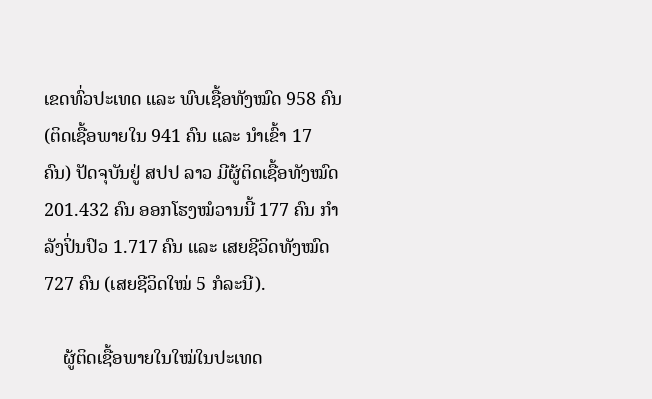ເຂດທົ່ວປະເທດ ແລະ ພົບເຊື້ອທັງໝົດ 958 ຄົນ (ຕິດເຊື້ອພາຍໃນ 941 ຄົນ ແລະ ນໍາເຂົ້າ 17 ຄົນ) ປັດຈຸບັນຢູ່ ສປປ ລາວ ມີຜູ້ຕິດເຊື້ອທັງໝົດ 201.432 ຄົນ ອອກໂຮງໝໍວານນີ້ 177 ຄົນ ກຳລັງປິ່ນປົວ 1.717 ຄົນ ແລະ ເສຍຊີວິດທັງໝົດ 727 ຄົນ (ເສຍຊີວິດໃໝ່ 5 ກໍລະນີ).

    ຜູ້ຕິດເຊື້ອພາຍໃນໃໝ່ໃນປະເທດ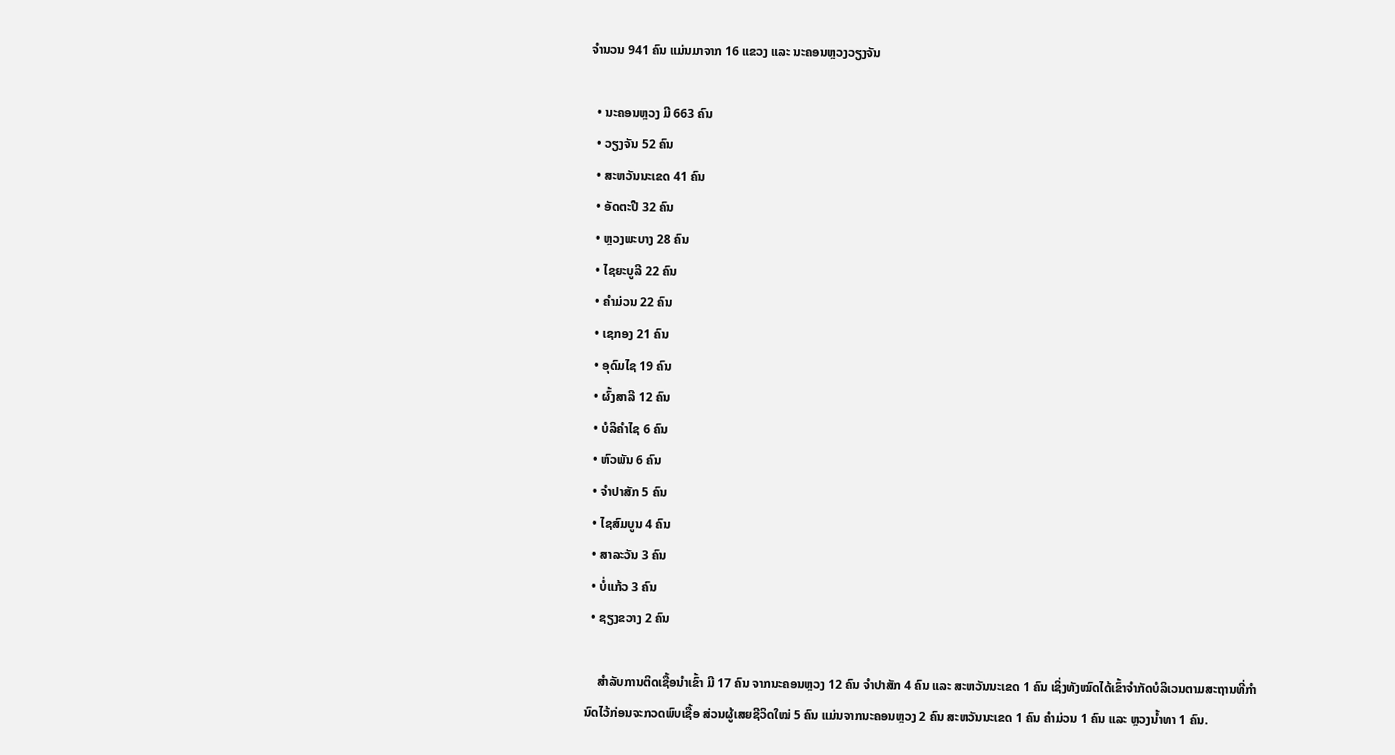ຈຳນວນ 941 ຄົນ ແມ່ນມາຈາກ 16 ແຂວງ ແລະ ນະຄອນຫຼວງວຽງຈັນ

  • ນະຄອນຫຼວງ ມີ 663 ຄົນ
  • ວຽງຈັນ 52 ຄົນ
  • ສະຫວັນນະເຂດ 41 ຄົນ
  • ອັດຕະປື 32 ຄົນ
  • ຫຼວງພະບາງ 28 ຄົນ
  • ໄຊຍະບູລີ 22 ຄົນ
  • ຄຳມ່ວນ 22 ຄົນ
  • ເຊກອງ 21 ຄົນ
  • ອຸດົມໄຊ 19 ຄົນ
  • ຜົ້ງສາລີ 12 ຄົນ
  • ບໍລິຄຳໄຊ 6 ຄົນ
  • ຫົວພັນ 6 ຄົນ
  • ຈຳປາສັກ 5 ຄົນ
  • ໄຊສົມບູນ 4 ຄົນ
  • ສາລະວັນ 3 ຄົນ
  • ບໍ່ແກ້ວ 3 ຄົນ
  • ຊຽງຂວາງ 2 ຄົນ

    ສໍາລັບການຕິດເຊື້ອນໍາເຂົ້າ ມີ 17 ຄົນ ຈາກນະຄອນຫຼວງ 12 ຄົນ ຈໍາປາສັກ 4 ຄົນ ແລະ ສະຫວັນນະເຂດ 1 ຄົນ ເຊິ່ງທັງໝົດໄດ້ເຂົ້າຈໍາກັດບໍລິເວນຕາມສະຖານທີ່ກໍານົດໄວ້ກ່ອນຈະກວດພົບເຊື້ອ ສ່ວນຜູ້ເສຍຊີວິດໃໝ່ 5 ຄົນ ແມ່ນຈາກນະຄອນຫຼວງ 2 ຄົນ ສະຫວັນນະເຂດ 1 ຄົນ ຄຳມ່ວນ 1 ຄົນ ແລະ ຫຼວງນ້ຳທາ 1 ຄົນ.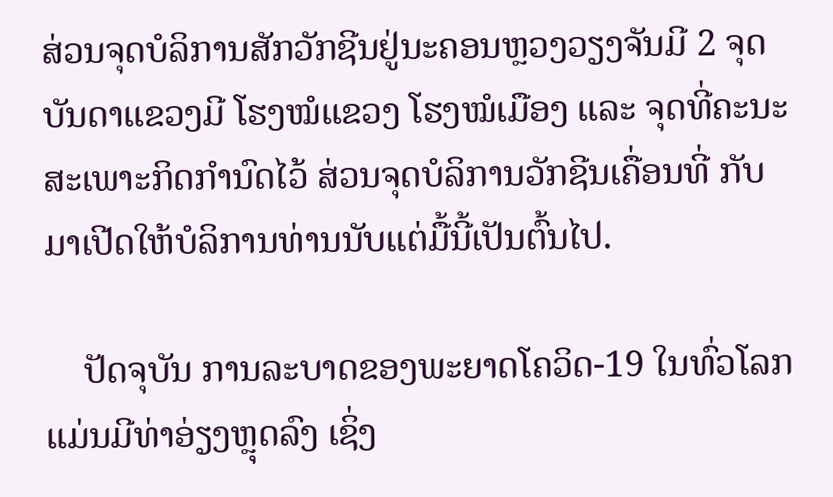ສ່ວນຈຸດບໍລິການສັກວັກຊີນຢູ່ນະຄອນຫຼວງວຽງຈັນມີ 2 ຈຸດ ບັນດາແຂວງມີ ໂຮງໝໍແຂວງ ໂຮງໝໍເມືອງ ແລະ ຈຸດທີ່ຄະນະສະເພາະກິດກໍານົດໄວ້ ສ່ວນຈຸດບໍລິການວັກຊີນເຄື່ອນທີ່ ກັບມາເປີດໃຫ້ບໍລິການທ່ານນັບແຕ່ມື້ນີ້ເປັນຕົ້ນໄປ.

    ປັດຈຸບັນ ການລະບາດຂອງພະຍາດໂຄວິດ-19 ໃນທົ່ວໂລກແມ່ນມີທ່າອ່ຽງຫຼຸດລົງ ເຊິ່ງ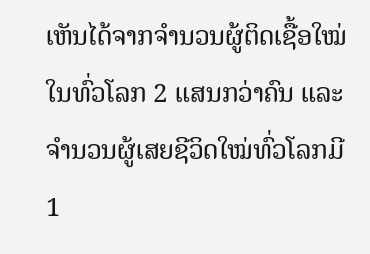ເຫັນໄດ້ຈາກຈຳນວນຜູ້ຕິດເຊື້ອໃໝ່ໃນທົ່ວໂລກ 2 ແສນກວ່າຄົນ ແລະ ຈຳນວນຜູ້ເສຍຊີວິດໃໝ່ທົ່ວໂລກມີ 1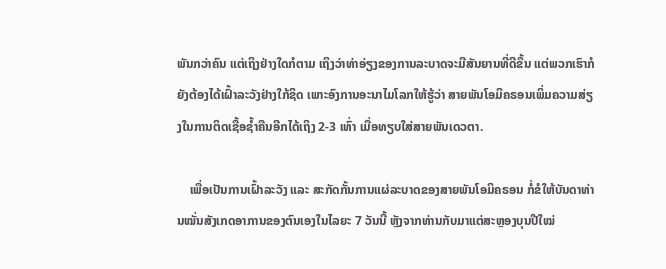ພັນກວ່າຄົນ ແຕ່ເຖິງຢ່າງໃດກໍຕາມ ເຖິງວ່າທ່າອ່ຽງຂອງການລະບາດຈະມີສັນຍານທີ່ດີຂຶ້ນ ແຕ່ພວກເຮົາກໍຍັງຕ້ອງໄດ້ເຝົ້າລະວັງຢ່າງໃກ້ຊິດ ເພາະອົງການອະນາໄມໂລກໃຫ້ຮູ້ວ່າ ສາຍພັນໂອມິຄຣອນເພິ່ມຄວາມສ່ຽງໃນການຕິດເຊື້ອຊ້ຳຄືນອີກໄດ້ເຖິງ 2-3 ເທົ່າ ເມື່ອທຽບໃສ່ສາຍພັນເດວຕາ.

    ເພື່ອເປັນການເຝົ້າລະວັງ ແລະ ສະກັດກັ້ນການແຜ່ລະບາດຂອງສາຍພັນໂອມິຄຣອນ ກໍ່ຂໍໃຫ້ບັນດາທ່ານໝັ່ນສັງເກດອາການຂອງຕົນເອງໃນໄລຍະ 7 ວັນນີ້ ຫຼັງຈາກທ່ານກັບມາແຕ່ສະຫຼອງບຸນປີໃໝ່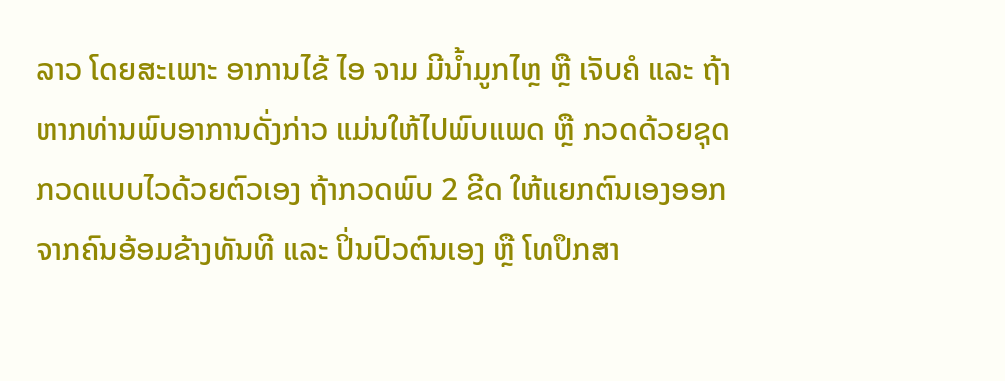ລາວ ໂດຍສະເພາະ ອາການໄຂ້ ໄອ ຈາມ ມີນ້ຳມູກໄຫຼ ຫຼື ເຈັບຄໍ ແລະ ຖ້າຫາກທ່ານພົບອາການດັ່ງກ່າວ ແມ່ນໃຫ້ໄປພົບແພດ ຫຼື ກວດດ້ວຍຊຸດກວດແບບໄວດ້ວຍຕົວເອງ ຖ້າກວດພົບ 2 ຂີດ ໃຫ້ແຍກຕົນເອງອອກຈາກຄົນອ້ອມຂ້າງທັນທີ ແລະ ປິ່ນປົວຕົນເອງ ຫຼື ໂທປຶກສາ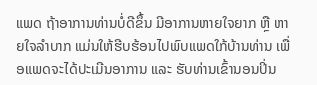ແພດ ຖ້າອາການທ່ານບໍ່ດີຂຶ້ນ ມີອາການຫາຍໃຈຍາກ ຫຼື ຫາຍໃຈລຳບາກ ແມ່ນໃຫ້ຮີບຮ້ອນໄປພົບແພດໃກ້ບ້ານທ່ານ ເພື່ອແພດຈະໄດ້ປະເມີນອາການ ແລະ ຮັບທ່ານເຂົ້ານອນປິ່ນ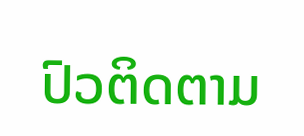ປົວຕິດຕາມ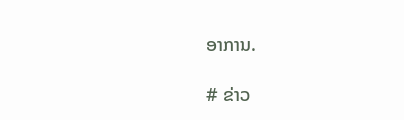ອາການ.

# ຂ່າວ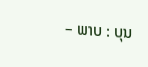– ພາບ : ບຸນ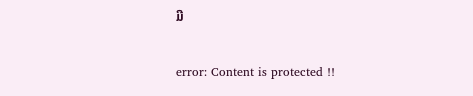ມີ

error: Content is protected !!